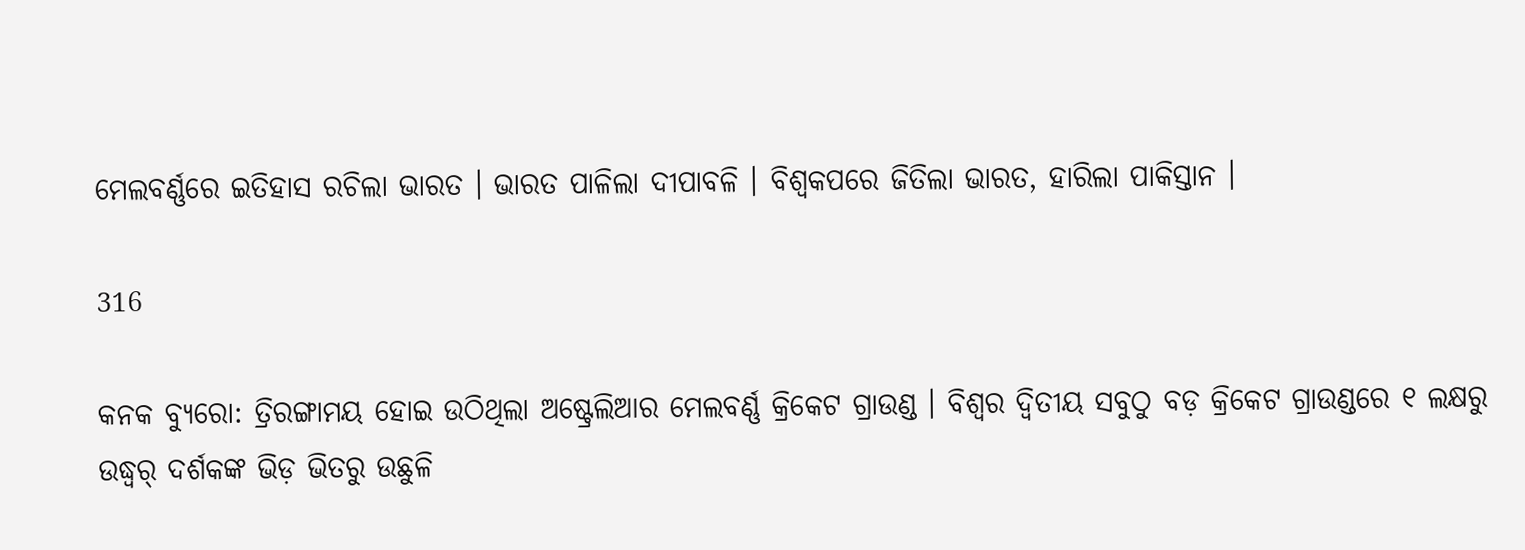ମେଲବର୍ଣ୍ଣରେ ଇତିହାସ ରଚିଲା ଭାରତ । ଭାରତ ପାଳିଲା ଦୀପାବଳି । ବିଶ୍ୱକପରେ ଜିତିଲା ଭାରତ, ହାରିଲା ପାକିସ୍ତାନ ।

316

କନକ ବ୍ୟୁରୋ: ତ୍ରିରଙ୍ଗାମୟ ହୋଇ ଉଠିଥିଲା ଅଷ୍ଟ୍ରେଲିଆର ମେଲବର୍ଣ୍ଣ କ୍ରିକେଟ ଗ୍ରାଉଣ୍ଡ । ବିଶ୍ୱର ଦ୍ୱିତୀୟ ସବୁଠୁ ବଡ଼ କ୍ରିକେଟ ଗ୍ରାଉଣ୍ଡରେ ୧ ଲକ୍ଷରୁ ଉଦ୍ଧ୍ୱର୍ ଦର୍ଶକଙ୍କ ଭିଡ଼ ଭିତରୁ ଉଛୁଳି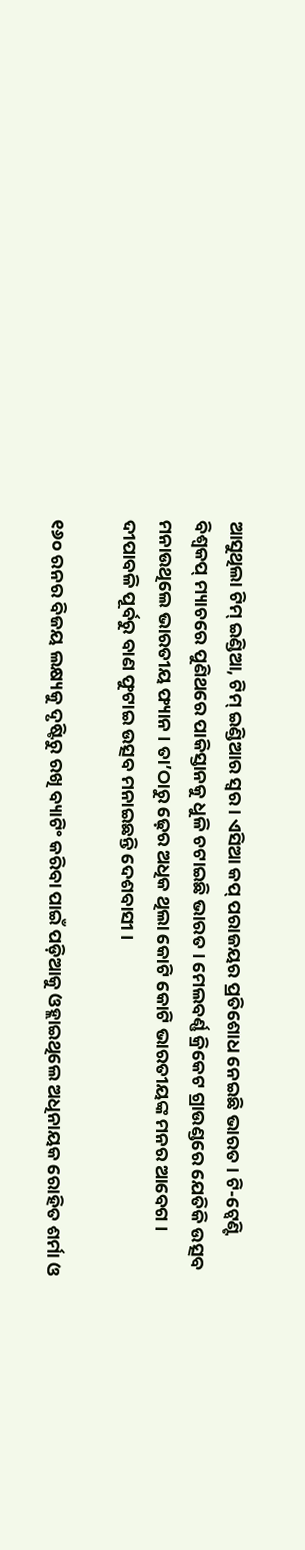ଆସୁଥିଲା ଟିମ୍ ଇଣ୍ଡିଆ, ଟିମ୍ ଇଣ୍ଡିଆର ସ୍ୱର । ଏସିଆ କପ୍ ପରାଜୟର ପ୍ରତିଶୋଧ ନେଇଛି ଭାରତ । ଟି-ଟ୍ୱେଣ୍ଟି ବିଶ୍ୱକପ୍ ମ୍ୟାଚରେ ପୁଣିଥରେ ପାକିସ୍ତାନକୁ ଧୁଳି ଚଟାଇଛି ଭାରତ । ମେଲବର୍ଣ୍ଣ କ୍ରିକେଟ ଗ୍ରାଉଣ୍ଡରେ ଯେତିକି ଉତ୍ସବ ମନାଉଥିଲେ ଭାରତୀୟ ଫ୍ୟାନ । ତା’ଠାରୁ ଢ଼େର ଅଧିକ ଥିଲା କୋଟି କୋଟି ଭାରତୀୟଙ୍କ ମନର ଆବେଗ । ଦୀପାବଳି ପୂର୍ବରୁ ବାଣ ଫୁଟାଇ ଉତ୍ସବ ମନାଇଛନ୍ତି ଦେଶବାସୀ ।

୧୬୦ ରନର ବିଜୟ ଲକ୍ଷ୍ୟକୁ ଦୃଷ୍ଟିରୁ ରଖି ବ୍ୟାଟିଂ କରିବା ପାଇଁ ପଡ଼ିଆକୁ ଓହ୍ଲାଇଥିଲେ ଅଧିନାୟକ ରୋହିତ ଶର୍ମା ଓ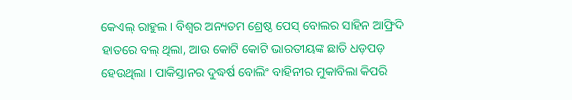କେଏଲ୍ ରାହୁଲ । ବିଶ୍ୱର ଅନ୍ୟତମ ଶ୍ରେଷ୍ଠ ପେସ୍ ବୋଲର ସାହିନ ଆଫ୍ରିଦି ହାତରେ ବଲ୍ ଥିଲା, ଆଉ କୋଟି କୋଟି ଭାରତୀୟଙ୍କ ଛାତି ଧଡ଼ପଡ଼ ହେଉଥିଲା । ପାକିସ୍ତାନର ଦୁଦ୍ଧର୍ଷ ବୋଲିଂ ବାହିନୀର ମୁକାବିଲା କିପରି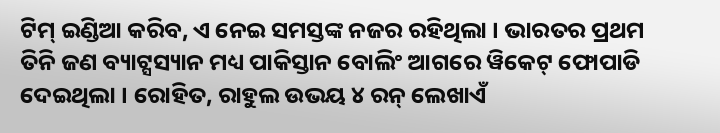ଟିମ୍ ଇଣ୍ଡିଆ କରିବ, ଏ ନେଇ ସମସ୍ତଙ୍କ ନଜର ରହିଥିଲା । ଭାରତର ପ୍ରଥମ ତିନି ଜଣ ବ୍ୟାଟ୍ସସ୍ୟାନ ମଧ୍ୟ ପାକିସ୍ତାନ ବୋଲିଂ ଆଗରେ ୱିକେଟ୍ ଫୋପାଡି ଦେଇଥିଲା । ରୋହିତ, ରାହୁଲ ଉଭୟ ୪ ରନ୍ ଲେଖାଏଁ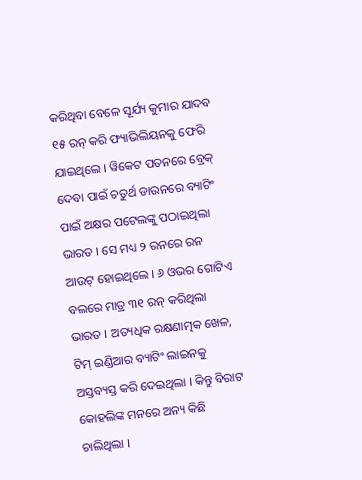କରିଥିବା ବେଳେ ସୂର୍ଯ୍ୟ କୁମାର ଯାଦବ ୧୫ ରନ୍ କରି ଫ୍ୟାଭିଲିୟନକୁ ଫେରି ଯାଇଥିଲେ । ୱିକେଟ ପତନରେ ବ୍ରେକ୍ ଦେବା ପାଇଁ ଚତୁର୍ଥ ଡାଉନରେ ବ୍ୟାଟିଂ ପାଇଁ ଅକ୍ଷର ପଟେଲଙ୍କୁ ପଠାଇଥିଲା ଭାରତ । ସେ ମଧ୍ୟ ୨ ରନରେ ରନ ଆଉଟ୍ ହୋଇଥିଲେ । ୬ ଓଭର ଗୋଟିଏ ବଲରେ ମାତ୍ର ୩୧ ରନ୍ କରିଥିଲା ଭାରତ । ଅତ୍ୟଧିକ ରକ୍ଷଣାତ୍ମକ ଖେଳ, ଟିମ୍ ଇଣ୍ଡିଆର ବ୍ୟାଟିଂ ଲାଇନକୁ ଅସ୍ତବ୍ୟସ୍ତ କରି ଦେଇଥିଲା । କିନ୍ତୁ ବିରାଟ କୋହଲିଙ୍କ ମନରେ ଅନ୍ୟ କିଛି ଚାଲିଥିଲା ।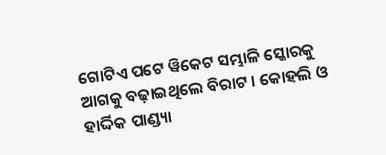ଗୋଟିଏ ପଟେ ୱିକେଟ ସମ୍ଭାଳି ସ୍କୋରକୁ ଆଗକୁ ବଢ଼ାଇଥିଲେ ବିରାଟ । କୋହଲି ଓ ହାର୍ଦ୍ଦିକ ପାଣ୍ଡ୍ୟା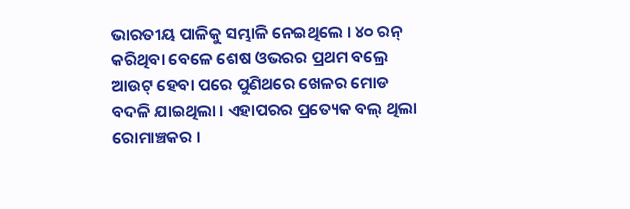ଭାରତୀୟ ପାଳିକୁ ସମ୍ଭାଳି ନେଇଥିଲେ । ୪୦ ରନ୍ କରିଥିବା ବେଳେ ଶେଷ ଓଭରର ପ୍ରଥମ ବଲ୍ରେ ଆଉଟ୍ ହେବା ପରେ ପୁଣିଥରେ ଖେଳର ମୋଡ ବଦଳି ଯାଇଥିଲା । ଏହାପରର ପ୍ରତ୍ୟେକ ବଲ୍ ଥିଲା ରୋମାଞ୍ଚକର ।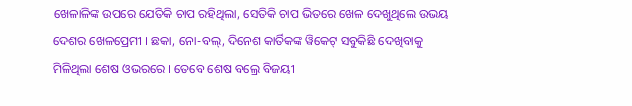ଖେଳାଳିଙ୍କ ଉପରେ ଯେତିକି ଚାପ ରହିଥିଲା, ସେତିକି ଚାପ ଭିତରେ ଖେଳ ଦେଖୁଥିଲେ ଉଭୟ ଦେଶର ଖେଳପ୍ରେମୀ । ଛକା, ନୋ-ବଲ୍, ଦିନେଶ କାର୍ତିକଙ୍କ ୱିକେଟ୍ ସବୁକିଛି ଦେଖିବାକୁ ମିଳିଥିଲା ଶେଷ ଓଭରରେ । ତେବେ ଶେଷ ବଲ୍ରେ ବିଜୟୀ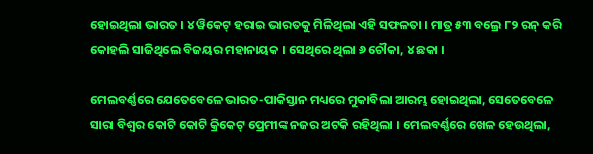ହୋଇଥିଲା ଭାରତ । ୪ ୱିକେଟ୍ ହରାଇ ଭାରତକୁ ମିଳିଥିଲା ଏହି ସଫଳତା । ମାତ୍ର ୫୩ ବଲ୍ରେ ୮୨ ରନ୍ କରି କୋହଲି ସାଜିଥିଲେ ବିଜୟର ମହାନାୟକ । ସେଥିରେ ଥିଲା ୬ ଚୌକା, ୪ ଛକା ।

ମେଲବର୍ଣ୍ଣରେ ଯେତେବେଳେ ଭାରତ-ପାକିସ୍ତାନ ମଧ୍ୟରେ ମୁକାବିଲା ଆରମ୍ଭ ହୋଇଥିଲା, ସେତେବେଳେ ସାରା ବିଶ୍ୱର କୋଟି କୋଟି କ୍ରିକେଟ୍ ପ୍ରେମୀଙ୍କ ନଜର ଅଟକି ରହିଥିଲା । ମେଲବର୍ଣ୍ଣରେ ଖେଳ ହେଉଥିଲା,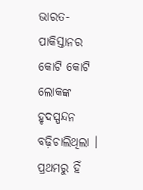ଭାରତ-ପାକିସ୍ତାନର କୋଟି କୋଟି ଲୋକଙ୍କ ହୃଦସ୍ପନ୍ଦନ ବଢ଼ିଚାଲିଥିଲା । ପ୍ରଥମରୁ ହିଁ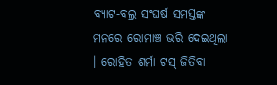ବ୍ୟାଟ-ବଲ୍ର ସଂଘର୍ଷ ସମସ୍ତଙ୍କ ମନରେ ରୋମାଞ୍ଚ ଭରି ଦେଇଥିଲା । ରୋହିତ ଶର୍ମା ଟସ୍ ଜିତିବା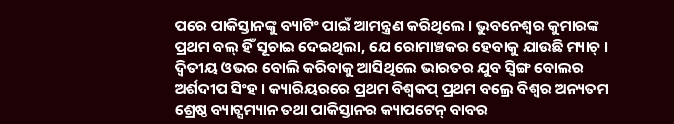ପରେ ପାକିସ୍ତାନଙ୍କୁ ବ୍ୟାଟିଂ ପାଇଁ ଆମନ୍ତ୍ରଣ କରିଥିଲେ । ଭୁବନେଶ୍ୱର କୁମାରଙ୍କ ପ୍ରଥମ ବଲ୍ ହିଁ ସୂଚାଇ ଦେଇଥିଲା, ଯେ ରୋମାଞ୍ଚକର ହେବାକୁ ଯାଉଛି ମ୍ୟାଚ୍ । ଦ୍ୱିତୀୟ ଓଭର ବୋଲି କରିବାକୁ ଆସିଥିଲେ ଭାରତର ଯୁବ ସ୍ୱିଙ୍ଗ ବୋଲର ଅର୍ଶଦୀପ ସିଂହ । କ୍ୟାରିୟରରେ ପ୍ରଥମ ବିଶ୍ୱକପ୍ ପ୍ରଥମ ବଲ୍ରେ ବିଶ୍ୱର ଅନ୍ୟତମ ଶ୍ରେଷ୍ଠ ବ୍ୟାଟ୍ସମ୍ୟାନ ତଥା ପାକିସ୍ତାନର କ୍ୟାପଟେନ୍ ବାବର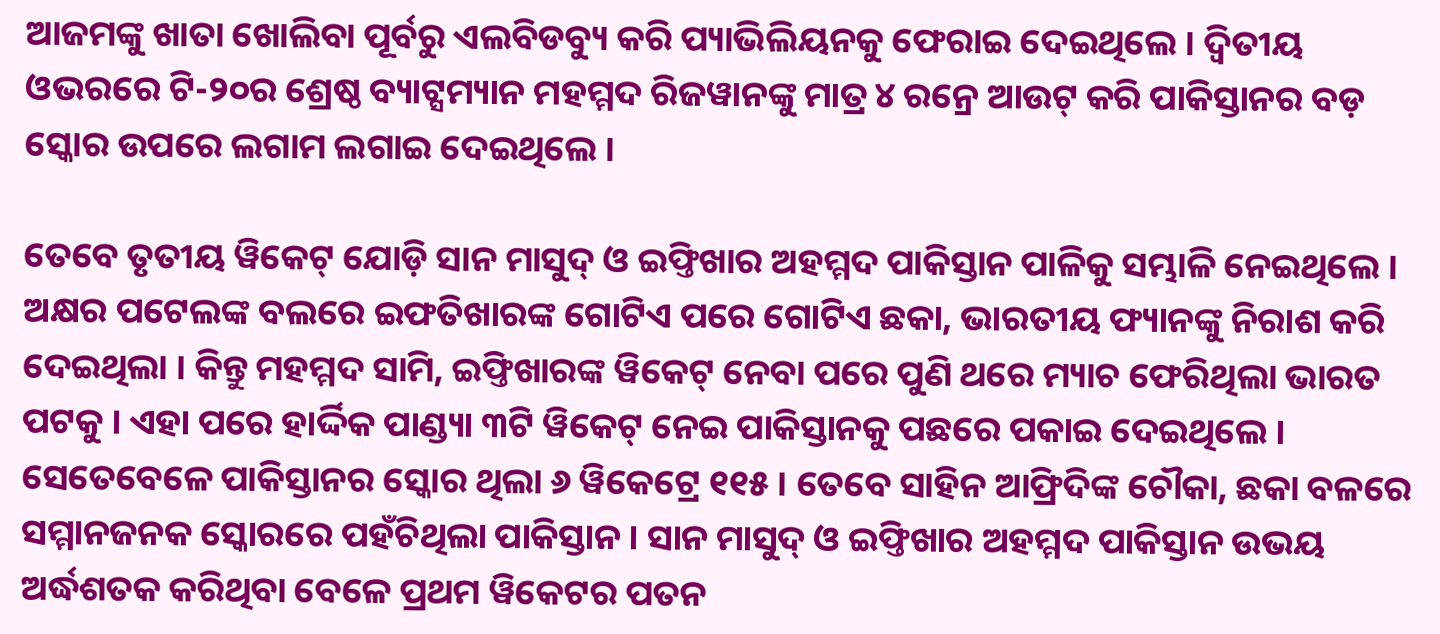ଆଜମଙ୍କୁ ଖାତା ଖୋଲିବା ପୂର୍ବରୁ ଏଲବିଡବ୍ୟୁ କରି ପ୍ୟାଭିଲିୟନକୁ ଫେରାଇ ଦେଇଥିଲେ । ଦ୍ୱିତୀୟ ଓଭରରେ ଟି-୨୦ର ଶ୍ରେଷ୍ଠ ବ୍ୟାଟ୍ସମ୍ୟାନ ମହମ୍ମଦ ରିଜୱାନଙ୍କୁ ମାତ୍ର ୪ ରନ୍ରେ ଆଉଟ୍ କରି ପାକିସ୍ତାନର ବଡ଼ ସ୍କୋର ଉପରେ ଲଗାମ ଲଗାଇ ଦେଇଥିଲେ ।

ତେବେ ତୃତୀୟ ୱିକେଟ୍ ଯୋଡ଼ି ସାନ ମାସୁଦ୍ ଓ ଇଫ୍ତିଖାର ଅହମ୍ମଦ ପାକିସ୍ତାନ ପାଳିକୁ ସମ୍ଭାଳି ନେଇଥିଲେ । ଅକ୍ଷର ପଟେଲଙ୍କ ବଲରେ ଇଫତିଖାରଙ୍କ ଗୋଟିଏ ପରେ ଗୋଟିଏ ଛକା, ଭାରତୀୟ ଫ୍ୟାନଙ୍କୁ ନିରାଶ କରି ଦେଇଥିଲା । କିନ୍ତୁ ମହମ୍ମଦ ସାମି, ଇଫ୍ତିଖାରଙ୍କ ୱିକେଟ୍ ନେବା ପରେ ପୁଣି ଥରେ ମ୍ୟାଚ ଫେରିଥିଲା ଭାରତ ପଟକୁ । ଏହା ପରେ ହାର୍ଦ୍ଦିକ ପାଣ୍ଡ୍ୟା ୩ଟି ୱିକେଟ୍ ନେଇ ପାକିସ୍ତାନକୁ ପଛରେ ପକାଇ ଦେଇଥିଲେ । ସେତେବେଳେ ପାକିସ୍ତାନର ସ୍କୋର ଥିଲା ୬ ୱିକେଟ୍ରେ ୧୧୫ । ତେବେ ସାହିନ ଆଫ୍ରିଦିଙ୍କ ଚୌକା, ଛକା ବଳରେ ସମ୍ମାନଜନକ ସ୍କୋରରେ ପହଁଚିଥିଲା ପାକିସ୍ତାନ । ସାନ ମାସୁଦ୍ ଓ ଇଫ୍ତିଖାର ଅହମ୍ମଦ ପାକିସ୍ତାନ ଉଭୟ ଅର୍ଦ୍ଧଶତକ କରିଥିବା ବେଳେ ପ୍ରଥମ ୱିକେଟର ପତନ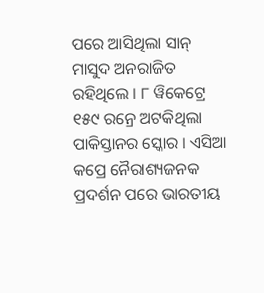ପରେ ଆସିଥିଲା ସାନ୍ ମାସୁଦ ଅନରାଜିତ ରହିଥିଲେ । ୮ ୱିକେଟ୍ରେ ୧୫୯ ରନ୍ରେ ଅଟକିଥିଲା ପାକିସ୍ତାନର ସ୍କୋର । ଏସିଆ କପ୍ରେ ନୈରାଶ୍ୟଜନକ ପ୍ରଦର୍ଶନ ପରେ ଭାରତୀୟ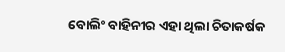ବୋଲିଂ ବାହିନୀର ଏହା ଥିଲା ଚିତାକର୍ଷକ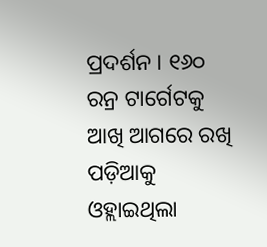ପ୍ରଦର୍ଶନ । ୧୬୦ ରନ୍ର ଟାର୍ଗେଟକୁ ଆଖି ଆଗରେ ରଖି ପଡ଼ିଆକୁ ଓହ୍ଲାଇଥିଲା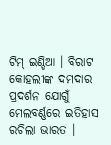ଟିମ୍ ଇଣ୍ଡିଆ । ବିରାଟ କୋହଲୀଙ୍କ ଦମଦାର ପ୍ରଦର୍ଶନ ଯୋଗୁଁ ମେଲବର୍ଣ୍ଣରେ ଇତିହାସ ରଚିଲା ଭାରତ ।